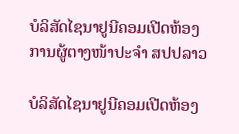ບໍລິສັດໄຊນາຢູນີຄອມເປີດຫ້ອງການຜູ້ຕາງໜ້າປະຈຳ ສປປລາວ

ບໍລິສັດໄຊນາຢູນີຄອມເປີດຫ້ອງ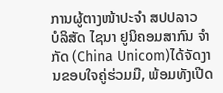ການຜູ້ຕາງໜ້າປະຈຳ ສປປລາວ
ບໍລິສັດ ໄຊນາ ຢູນິຄອມສາກົນ ຈໍາກັດ (China Unicom)ໄດ້ຈັດງານຂອບໃຈຄູ່ຮ່ວມມື, ພ້ອມທັງເປີດ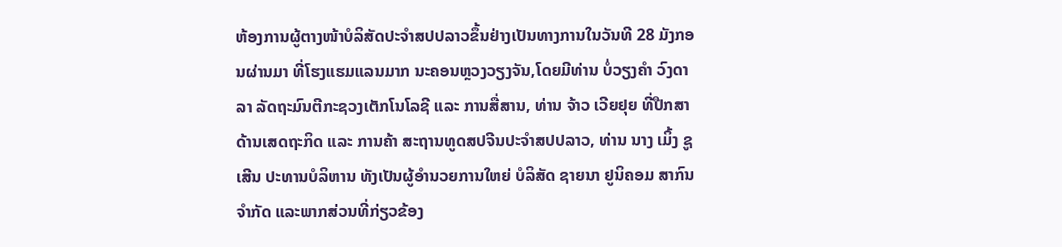ຫ້ອງການຜູ້ຕາງໜ້າບໍລິສັດປະຈຳສປປລາວຂຶ້ນຢ່າງເປັນທາງການໃນວັນທີ 28 ມັງກອນຜ່ານມາ ທີ່ໂຮງແຮມແລນມາກ ນະຄອນຫຼວງວຽງຈັນ,ໂດຍມີທ່ານ ບໍ່ວຽງຄຳ ວົງດາລາ ລັດຖະມົນຕີກະຊວງເຕັກໂນໂລຊີ ແລະ ການສື່ສານ, ທ່ານ ຈ້າວ ເວີຍຢຸຍ ທີ່ປືກສາດ້ານເສດຖະກິດ ແລະ ການຄ້າ ສະຖານທູດສປຈີນປະຈຳສປປລາວ, ທ່ານ ນາງ ເມິ້ງ ຊູເສີນ ປະທານບໍລິຫານ ທັງເປັນຜູ້ອຳນວຍການໃຫຍ່ ບໍລິສັດ ຊາຍນາ ຢູນິຄອມ ສາກົນຈຳກັດ ແລະພາກສ່ວນທີ່ກ່ຽວຂ້ອງ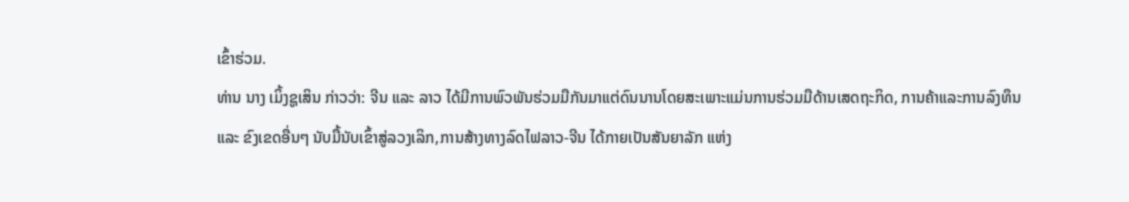ເຂົ້າຮ່ວມ.
ທ່ານ ນາງ ເມິ້ງຊູເສິນ ກ່າວວ່າ: ຈີນ ແລະ ລາວ ໄດ້ມີການພົວພັນຮ່ວມມືກັນມາແຕ່ດົນນານໂດຍສະເພາະແມ່ນການຮ່ວມມືດ້ານເສດຖະກິດ, ການຄ້າແລະການລົງທຶນແລະ ຂົງເຂດອື່ນໆ ນັບມື້ນັບເຂົ້າສູ່ລວງເລິກ,ການສ້າງທາງລົດໄຟລາວ-ຈີນ ໄດ້ກາຍເປັນສັນຍາລັກ ແຫ່ງ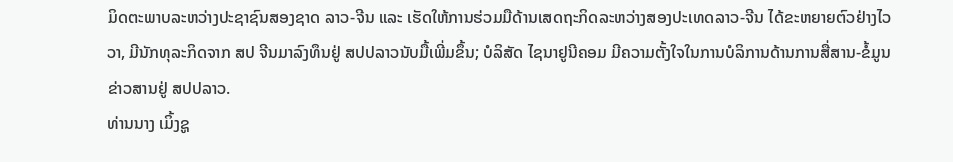ມິດຕະພາບລະຫວ່າງປະຊາຊົນສອງຊາດ ລາວ-ຈີນ ແລະ ເຮັດໃຫ້ການຮ່ວມມືດ້ານເສດຖະກິດລະຫວ່າງສອງປະເທດລາວ-ຈີນ ໄດ້ຂະຫຍາຍຕົວຢ່າງໄວວາ, ມີນັກທຸລະກິດຈາກ ສປ ຈີນມາລົງທຶນຢູ່ ສປປລາວນັບມື້ເພີ່ມຂຶ້ນ; ບໍລິສັດ ໄຊນາຢູນີຄອມ ມີຄວາມຕັ້ງໃຈໃນການບໍລິການດ້ານການສື່ສານ-ຂໍ້ມູນຂ່າວສານຢູ່ ສປປລາວ.
ທ່ານນາງ ເມິ້ງຊູ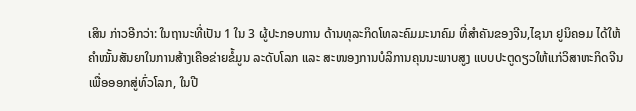ເສິນ ກ່າວອີກວ່າ: ໃນຖານະທີ່ເປັນ 1 ໃນ 3 ຜູ້ປະກອບການ ດ້ານທຸລະກິດໂທລະຄົມມະນາຄົມ ທີ່ສຳຄັນຂອງຈີນ,ໄຊນາ ຢູນິຄອມ ໄດ້ໃຫ້ຄຳໝັ້ນສັນຍາໃນການສ້າງເຄືອຂ່າຍຂໍ້ມູນ ລະດັບໂລກ ແລະ ສະໜອງການບໍລິການຄຸນນະພາບສູງ ແບບປະຕູດຽວໃຫ້ແກ່ວິສາຫະກິດຈີນ ເພື່ອອອກສູ່ທົ່ວໂລກ, ໃນປີ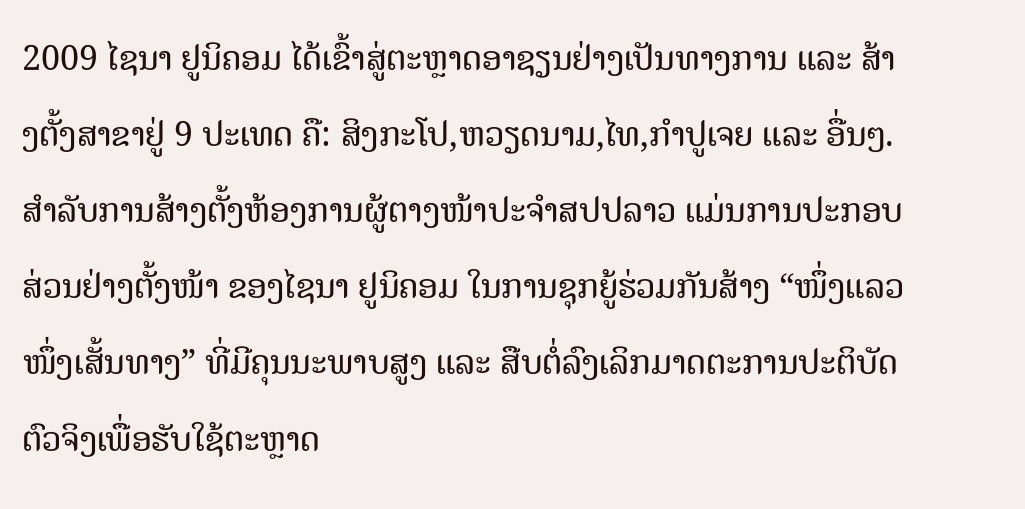2009 ໄຊນາ ຢູນິຄອມ ໄດ້ເຂົ້າສູ່ຕະຫຼາດອາຊຽນຢ່າງເປັນທາງການ ແລະ ສ້າງຕັ້ງສາຂາຢູ່ 9 ປະເທດ ຄື: ສິງກະໂປ,ຫວຽດນາມ,ໄທ,ກຳປູເຈຍ ແລະ ອື່ນໆ.
ສຳລັບການສ້າງຕັ້ງຫ້ອງການຜູ້ຕາງໜ້າປະຈຳສປປລາວ ແມ່ນການປະກອບສ່ວນຢ່າງຕັ້ງໜ້າ ຂອງໄຊນາ ຢູນິຄອມ ໃນການຊຸກຍູ້ຮ່ວມກັນສ້າງ “ໜຶ່ງແລວໜຶ່ງເສັ້ນທາງ” ທີ່ມີຄຸນນະພາບສູງ ແລະ ສືບຕໍ່ລົງເລິກມາດຕະການປະຕິບັດຕົວຈິງເພື່ອຮັບໃຊ້ຕະຫຼາດ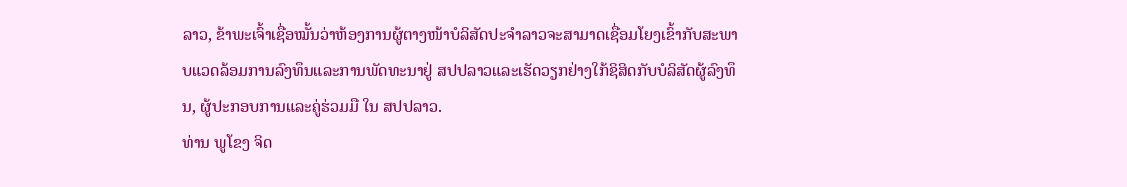ລາວ, ຂ້າພະເຈົ້າເຊື່ອໝັ້ນວ່າຫ້ອງການຜູ້ຕາງໜ້າບໍລິສັດປະຈຳລາວຈະສາມາດເຊື່ອມໂຍງເຂົ້າກັບສະພາບແວດລ້ອມການລົງທຶນແລະການພັດທະນາຢູ່ ສປປລາວແລະເຮັດວຽກຢ່າງໃກ້ຊິສິດກັບບໍລິສັດຜູ້ລົງທຶນ, ຜູ້ປະກອບການແລະຄູ່ຮ່ວມມື ໃນ ສປປລາວ.
ທ່ານ ພູໂຂງ ຈິດ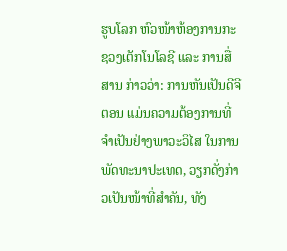ຮູບໂລກ ຫົວໜ້າຫ້ອງການກະຊວງເຕັກໂນໂລຊີ ແລະ ການສື່ສານ ກ່າວວ່າ: ການຫັນເປັນດີຈີຕອນ ແມ່ນຄວາມຕ້ອງການທີ່ຈຳເປັນຢ່າງພາວະວິໄສ ໃນການພັດທະນາປະເທດ, ວຽກດັ່ງກ່າວເປັນໜ້າທີ່ສຳຄັນ, ທັງ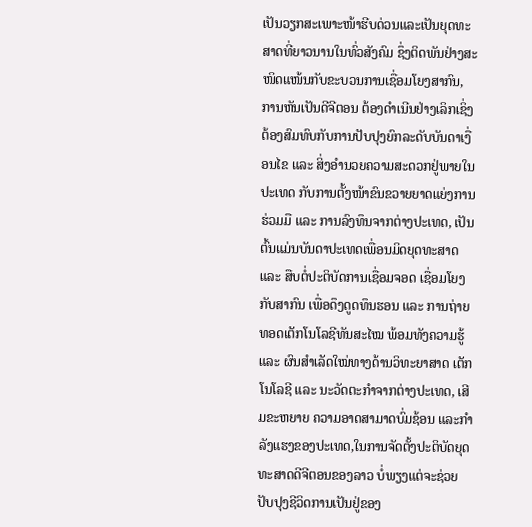ເປັນວຽກສະເພາະໜ້າຮີບດ່ວນແລະເປັນຍຸດທະສາດທີ່ຍາວນານໃນທົ່ວສັງຄົມ ຊຶ່ງຕິດພັນຢ່າງສະໜິດແໜ້ນກັບຂະບວນການເຊື່ອມໂຍງສາກົນ, ການຫັນເປັນດີຈີຕອນ ຕ້ອງດຳເນີນຢ່າງເລິກເຊິ່ງ ຕ້ອງສົມທົບກັບການປັບປຸງຍົກລະດັບບັນດາເງື່ອນໄຂ ແລະ ສິ່ງອຳນວຍຄວາມສະດວກຢູ່ພາຍໃນປະເທດ ກັບການຕັ້ງໜ້າຂົນຂວາຍຍາດແຍ່ງການຮ່ວມມື ແລະ ການລົງທຶນຈາກຕ່າງປະເທດ, ເປັນຕົ້ນແມ່ນບັນດາປະເທດເພື່ອນມິດຍຸດທະສາດ ແລະ ສືບຕໍ່ປະຕິບັດການເຊື່ອມຈອດ ເຊື່ອມໂຍງກັບສາກົນ ເພື່ອດຶງດູດທຶນຮອນ ແລະ ການຖ່າຍທອດເຕັກໂນໂລຊີທັນສະໄໝ ພ້ອມທັງຄວາມຮູ້ ແລະ ຜົນສຳເລັດໃໝ່ທາງດ້ານວິທະຍາສາດ ເຕັກໂນໂລຊີ ແລະ ນະວັດຕະກຳຈາກຕ່າງປະເທດ, ເສີມຂະຫຍາຍ ຄວາມອາດສາມາດບົ່ມຊ້ອນ ແລະກຳລັງແຮງຂອງປະເທດ,ໃນການຈັດຕັ້ງປະຕິບັດຍຸດທະສາດດີຈີຕອນຂອງລາວ ບໍ່ພຽງແຕ່ຈະຊ່ວຍປັບປຸງຊີວິດການເປັນຢູ່ຂອງ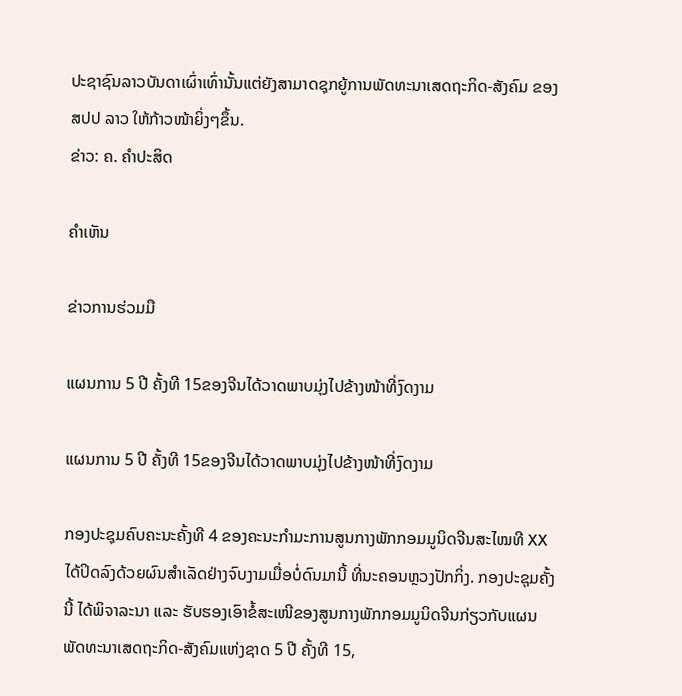ປະຊາຊົນລາວບັນດາເຜົ່າເທົ່ານັ້ນແຕ່ຍັງສາມາດຊຸກຍູ້ການພັດທະນາເສດຖະກິດ-ສັງຄົມ ຂອງ ສປປ ລາວ ໃຫ້ກ້າວໜ້າຍິ່ງໆຂຶ້ນ.
ຂ່າວ: ຄ. ຄຳປະສິດ

ຄໍາເຫັນ

ຂ່າວການຮ່ວມມື

ແຜນການ 5 ປີ ຄັ້ງທີ 15ຂອງຈີນໄດ້ວາດພາບມຸ່ງໄປຂ້າງໜ້າທີ່ງົດງາມ

ແຜນການ 5 ປີ ຄັ້ງທີ 15ຂອງຈີນໄດ້ວາດພາບມຸ່ງໄປຂ້າງໜ້າທີ່ງົດງາມ

ກອງປະຊຸມຄົບຄະນະຄັ້ງທີ 4 ຂອງຄະນະກຳມະການສູນກາງພັກກອມມູນິດຈີນສະໄໝທີ XX ໄດ້ປິດລົງດ້ວຍຜົນສຳເລັດຢ່າງຈົບງາມເມື່ອບໍ່ດົນມານີ້ ທີ່ນະຄອນຫຼວງປັກກິ່ງ. ກອງປະຊຸມຄັ້ງນີ້ ໄດ້ພິຈາລະນາ ແລະ ຮັບຮອງເອົາຂໍ້ສະເໜີຂອງສູນກາງພັກກອມມູນິດຈີນກ່ຽວກັບແຜນພັດທະນາເສດຖະກິດ-ສັງຄົມແຫ່ງຊາດ 5 ປີ ຄັ້ງທີ 15,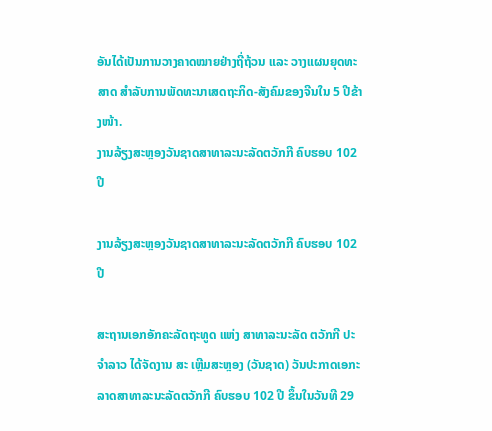ອັນໄດ້ເປັນການວາງຄາດໝາຍຢ່າງຖີ່ຖ້ວນ ແລະ ວາງແຜນຍຸດທະສາດ ສຳລັບການພັດທະນາເສດຖະກິດ-ສັງຄົມຂອງຈີນໃນ 5 ປີຂ້າງໜ້າ.
ງານລ້ຽງສະຫຼອງວັນຊາດສາທາລະນະລັດຕວັກກີ ຄົບຮອບ 102 ປີ

ງານລ້ຽງສະຫຼອງວັນຊາດສາທາລະນະລັດຕວັກກີ ຄົບຮອບ 102 ປີ

ສະຖານເອກອັກຄະລັດຖະທູດ ແຫ່ງ ສາທາລະນະລັດ ຕວັກກີ ປະຈໍາລາວ ໄດ້ຈັດງານ ສະ ເຫຼີມສະຫຼອງ (ວັນຊາດ) ວັນປະກາດເອກະລາດສາທາລະນະລັດຕວັກກີ ຄົບຮອບ 102 ປີ ຂຶ້ນໃນວັນທີ 29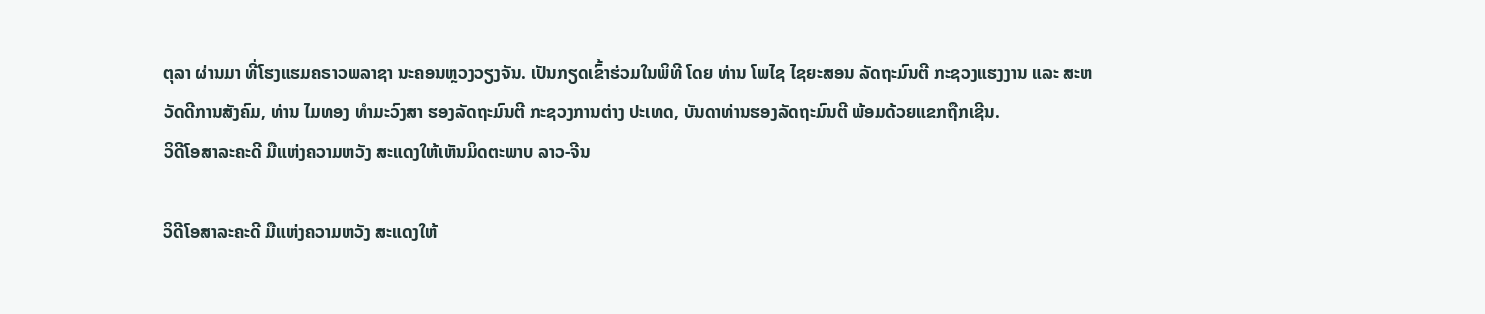ຕຸລາ ຜ່ານມາ ທີ່ໂຮງແຮມຄຣາວພລາຊາ ນະຄອນຫຼວງວຽງຈັນ. ເປັນກຽດເຂົ້າຮ່ວມໃນພິທີ ໂດຍ ທ່ານ ໂພໄຊ ໄຊຍະສອນ ລັດຖະມົນຕີ ກະຊວງແຮງງານ ແລະ ສະຫວັດດີການສັງຄົມ, ທ່ານ ໄມທອງ ທຳມະວົງສາ ຮອງລັດຖະມົນຕີ ກະຊວງການຕ່າງ ປະເທດ, ບັນດາທ່ານຮອງລັດຖະມົນຕີ ພ້ອມດ້ວຍແຂກຖືກເຊີນ.
ວິດີໂອສາລະຄະດີ ມືແຫ່ງຄວາມຫວັງ ສະແດງໃຫ້ເຫັນມິດຕະພາບ ລາວ-ຈີນ

ວິດີໂອສາລະຄະດີ ມືແຫ່ງຄວາມຫວັງ ສະແດງໃຫ້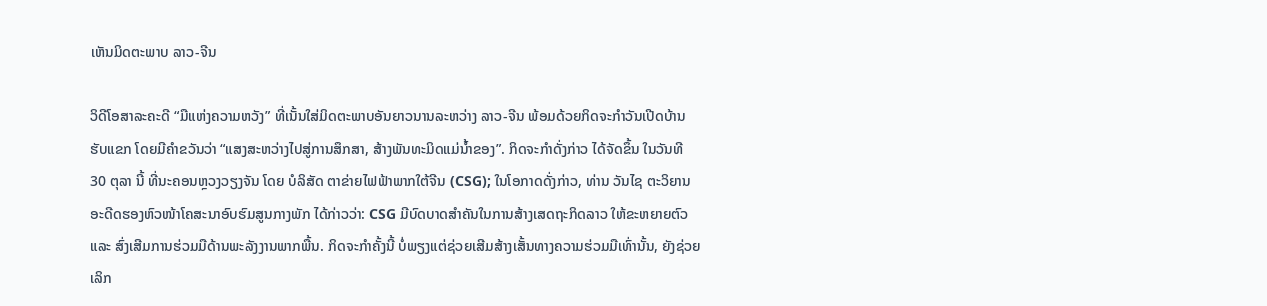ເຫັນມິດຕະພາບ ລາວ-ຈີນ

ວິດີໂອສາລະຄະດີ “ມືແຫ່ງຄວາມຫວັງ” ທີ່ເນັ້ນໃສ່ມິດຕະພາບອັນຍາວນານລະຫວ່າງ ລາວ-ຈີນ ພ້ອມດ້ວຍກິດຈະກຳວັນເປີດບ້ານຮັບແຂກ ໂດຍມີຄຳຂວັນວ່າ “ແສງສະຫວ່າງໄປສູ່ການສຶກສາ, ສ້າງພັນທະມິດແມ່ນ້ຳຂອງ”. ກິດຈະກຳດັ່ງກ່າວ ໄດ້ຈັດຂຶ້ນ ໃນວັນທີ 30 ຕຸລາ ນີ້ ທີ່ນະຄອນຫຼວງວຽງຈັນ ໂດຍ ບໍລິສັດ ຕາຂ່າຍໄຟຟ້າພາກໃຕ້ຈີນ (CSG); ໃນໂອກາດດັ່ງກ່າວ, ທ່ານ ວັນໄຊ ຕະວິຍານ ອະດີດຮອງຫົວໜ້າໂຄສະນາອົບຮົມສູນກາງພັກ ໄດ້ກ່າວວ່າ: CSG ມີບົດບາດສຳຄັນໃນການສ້າງເສດຖະກິດລາວ ໃຫ້ຂະຫຍາຍຕົວ ແລະ ສົ່ງເສີມການຮ່ວມມືດ້ານພະລັງງານພາກພື້ນ. ກິດຈະກຳຄັ້ງນີ້ ບໍ່ພຽງແຕ່ຊ່ວຍເສີມສ້າງເສັ້ນທາງຄວາມຮ່ວມມືເທົ່ານັ້ນ, ຍັງຊ່ວຍເລິກ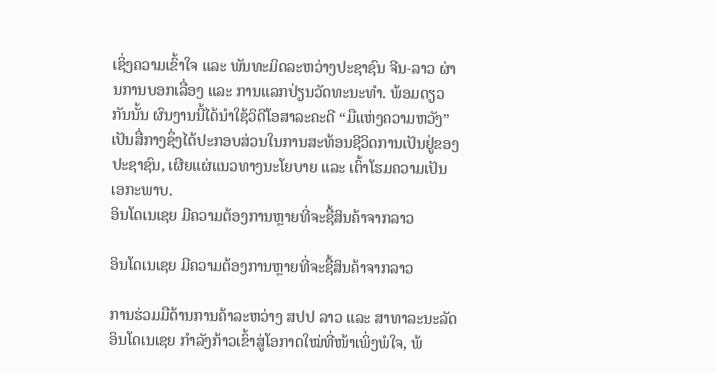ເຊິ່ງຄວາມເຂົ້າໃຈ ແລະ ພັນທະມິດລະຫວ່າງປະຊາຊົນ ຈີນ-ລາວ ຜ່ານການບອກເລື່ອງ ແລະ ການແລກປ່ຽນວັດທະນະທຳ. ພ້ອມດຽວກັນນັ້ນ ຜົນງານນີ້ໄດ້ນຳໃຊ້ວິດີໂອສາລະຄະດີ “ມືແຫ່ງຄວາມຫວັງ” ເປັນສື່ກາງຊຶ່ງໄດ້ປະກອບສ່ວນໃນການສະທ້ອນຊີວິດການເປັນຢູ່ຂອງປະຊາຊົນ, ເຜີຍແຜ່ແນວທາງນະໂຍບາຍ ແລະ ເຕົ້າໂຮມຄວາມເປັນເອກະພາບ.
ອິນໂດເນເຊຍ ມີຄວາມຕ້ອງການຫຼາຍທີ່ຈະຊື້ສິນຄ້າຈາກລາວ

ອິນໂດເນເຊຍ ມີຄວາມຕ້ອງການຫຼາຍທີ່ຈະຊື້ສິນຄ້າຈາກລາວ

ການຮ່ວມມືດ້ານການຄ້າລະຫວ່າງ ສປປ ລາວ ແລະ ສາທາລະນະລັດ ອິນໂດເນເຊຍ ກຳລັງກ້າວເຂົ້າສູ່ໂອກາດໃໝ່ທີ່ໜ້າເພິ່ງພໍໃຈ, ພ້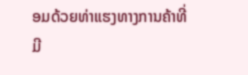ອມດ້ວຍທ່າແຮງທາງການຄ້າທີ່ມີ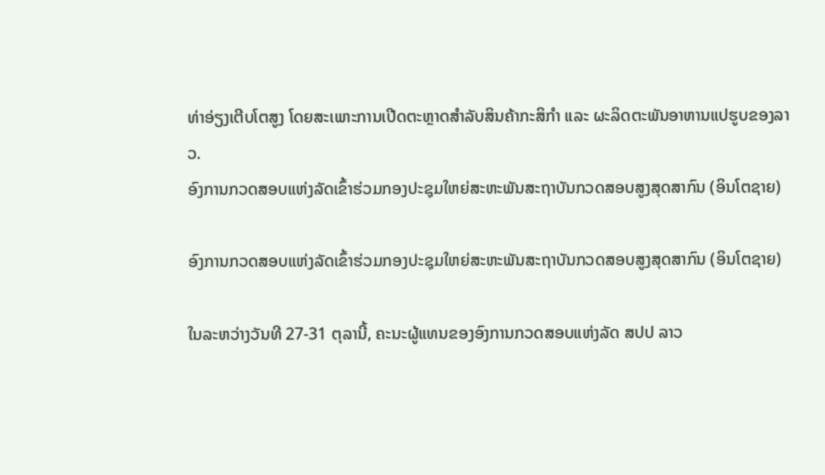ທ່າອ່ຽງເຕີບໂຕສູງ ໂດຍສະເພາະການເປີດຕະຫຼາດສຳລັບສິນຄ້າກະສິກຳ ແລະ ຜະລິດຕະພັນອາຫານແປຮູບຂອງລາວ.
ອົງການກວດສອບແຫ່ງລັດເຂົ້າຮ່ວມກອງປະຊຸມໃຫຍ່ສະຫະພັນສະຖາບັນກວດສອບສູງສຸດສາກົນ (ອິນໂຕຊາຍ)

ອົງການກວດສອບແຫ່ງລັດເຂົ້າຮ່ວມກອງປະຊຸມໃຫຍ່ສະຫະພັນສະຖາບັນກວດສອບສູງສຸດສາກົນ (ອິນໂຕຊາຍ)

ໃນລະຫວ່າງວັນທີ 27-31 ຕຸລານີ້, ຄະນະຜູ້ແທນຂອງອົງການກວດສອບແຫ່ງລັດ ສປປ ລາວ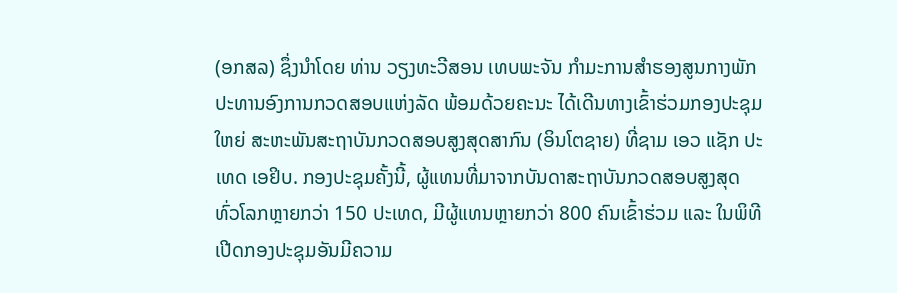(ອກສລ) ຊຶ່ງນໍາໂດຍ ທ່ານ ວຽງທະວີສອນ ເທບພະຈັນ ກໍາມະການສໍາຮອງສູນກາງພັກ ປະທານອົງການກວດສອບແຫ່ງລັດ ພ້ອມດ້ວຍຄະນະ ໄດ້ເດີນທາງເຂົ້າຮ່ວມກອງປະຊຸມໃຫຍ່ ສະຫະພັນສະຖາບັນກວດສອບສູງສຸດສາກົນ (ອິນໂຕຊາຍ) ທີ່ຊາມ ເອວ ແຊັກ ປະເທດ ເອຢິບ. ກອງປະຊຸມຄັ້ງນີ້, ຜູ້ແທນທີ່ມາຈາກບັນດາສະຖາບັນກວດສອບສູງສຸດທົ່ວໂລກຫຼາຍກວ່າ 150 ປະເທດ, ມີຜູ້ແທນຫຼາຍກວ່າ 800 ຄົນເຂົ້າຮ່ວມ ແລະ ໃນພິທີເປີດກອງປະຊຸມອັນມີຄວາມ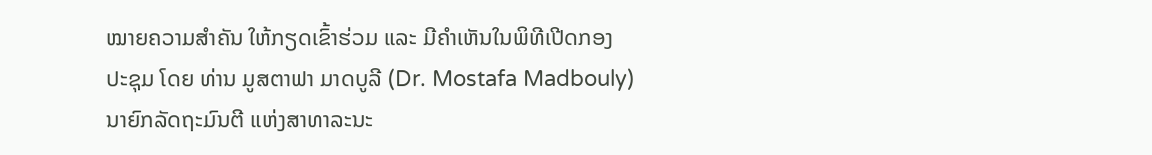ໝາຍຄວາມສໍາຄັນ ໃຫ້ກຽດເຂົ້າຮ່ວມ ແລະ ມີຄຳເຫັນໃນພິທີເປີດກອງປະຊຸມ ໂດຍ ທ່ານ ມູສຕາຟາ ມາດບູລີ (Dr. Mostafa Madbouly) ນາຍົກລັດຖະມົນຕີ ແຫ່ງສາທາລະນະ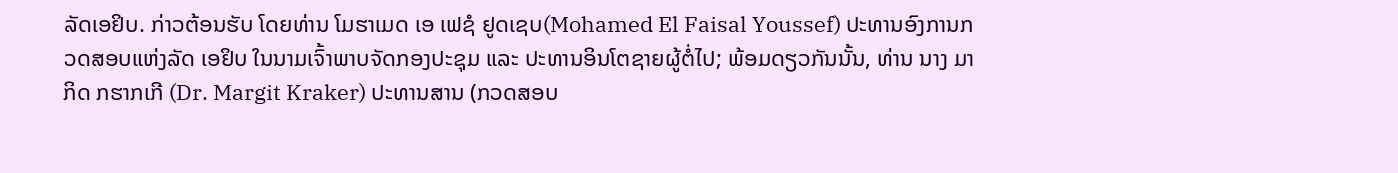ລັດເອຢິບ. ກ່າວຕ້ອນຮັບ ໂດຍທ່ານ ໂມຮາເມດ ເອ ເຟຊໍ ຢູດເຊບ(Mohamed El Faisal Youssef) ປະທານອົງການກວດສອບແຫ່ງລັດ ເອຢິບ ໃນນາມເຈົ້າພາບຈັດກອງປະຊຸມ ແລະ ປະທານອິນໂຕຊາຍຜູ້ຕໍ່ໄປ; ພ້ອມດຽວກັນນັ້ນ, ທ່ານ ນາງ ມາກິດ ກຮາກເກີ (Dr. Margit Kraker) ປະທານສານ (ກວດສອບ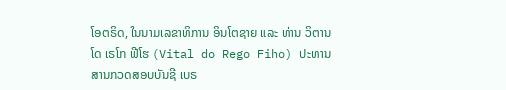ໂອຕຣິດ, ໃນນາມເລຂາທິການ ອິນໂຕຊາຍ ແລະ ທ່ານ ວິຕານ ໂດ ເຣໂກ ຟີໂຮ (Vital do Rego Fiho) ປະທານສານກວດສອບບັນຊີ ເບຣ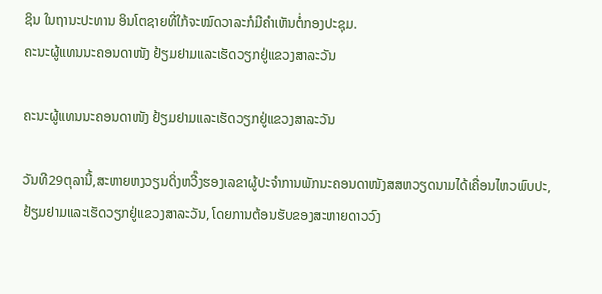ຊິນ ໃນຖານະປະທານ ອິນໂຕຊາຍທີ່ໃກ້ຈະໝົດວາລະກໍມີຄຳເຫັນຕໍ່ກອງປະຊຸມ.
ຄະນະຜູ້ແທນນະຄອນດາໜັງ ຢ້ຽມຢາມແລະເຮັດວຽກຢູ່ແຂວງສາລະວັນ

ຄະນະຜູ້ແທນນະຄອນດາໜັງ ຢ້ຽມຢາມແລະເຮັດວຽກຢູ່ແຂວງສາລະວັນ

ວັນທີ29ຕຸລານີ້,ສະຫາຍຫງວຽນດິ່ງຫວີ໊ງຮອງເລຂາຜູ້ປະຈຳການພັກນະຄອນດາໜັງສສຫວຽດນາມໄດ້ເຄື່ອນໄຫວພົບປະ, ຢ້ຽມຢາມແລະເຮັດວຽກຢູ່ແຂວງສາລະວັນ, ໂດຍການຕ້ອນຮັບຂອງສະຫາຍດາວວົງ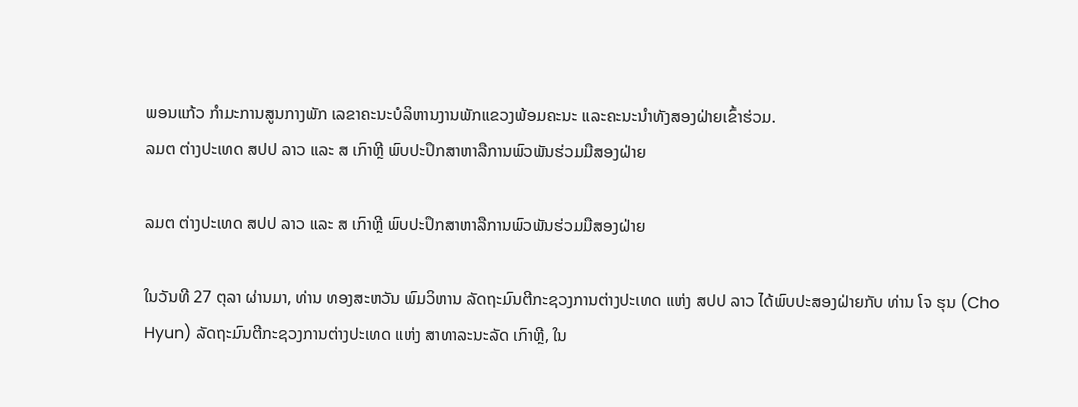ພອນແກ້ວ ກໍາມະການສູນກາງພັກ ເລຂາຄະນະບໍລິຫານງານພັກແຂວງພ້ອມຄະນະ ແລະຄະນະນໍາທັງສອງຝ່າຍເຂົ້າຮ່ວມ.
ລມຕ ຕ່າງປະເທດ ສປປ ລາວ ແລະ ສ ເກົາຫຼີ ພົບປະປຶກສາຫາລືການພົວພັນຮ່ວມມືສອງຝ່າຍ

ລມຕ ຕ່າງປະເທດ ສປປ ລາວ ແລະ ສ ເກົາຫຼີ ພົບປະປຶກສາຫາລືການພົວພັນຮ່ວມມືສອງຝ່າຍ

ໃນວັນທີ 27 ຕຸລາ ຜ່ານມາ, ທ່ານ ທອງສະຫວັນ ພົມວິຫານ ລັດຖະມົນຕີກະຊວງການຕ່າງປະເທດ ແຫ່ງ ສປປ ລາວ ໄດ້ພົບປະສອງຝ່າຍກັບ ທ່ານ ໂຈ ຮຸນ (Cho Hyun) ລັດຖະມົນຕີກະຊວງການຕ່າງປະເທດ ແຫ່ງ ສາທາລະນະລັດ ເກົາຫຼີ, ໃນ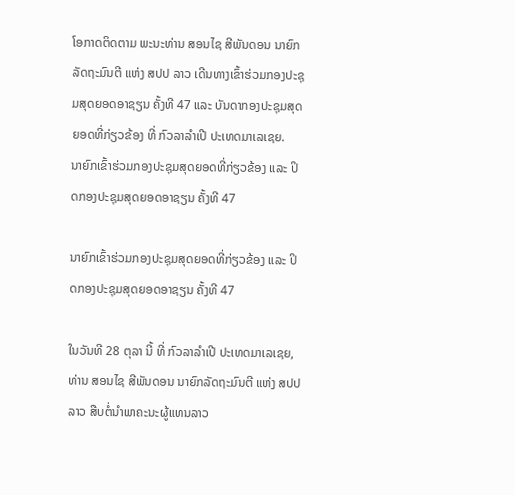ໂອກາດຕິດຕາມ ພະນະທ່ານ ສອນໄຊ ສີພັນດອນ ນາຍົກລັດຖະມົນຕີ ແຫ່ງ ສປປ ລາວ ເດີນທາງເຂົ້າຮ່ວມກອງປະຊຸມສຸດຍອດອາຊຽນ ຄັ້ງທີ 47 ແລະ ບັນດາກອງປະຊຸມສຸດຍອດທີ່ກ່ຽວຂ້ອງ ທີ່ ກົວລາລໍາເປີ ປະເທດມາເລເຊຍ.
ນາຍົກເຂົ້າຮ່ວມກອງປະຊຸມສຸດຍອດທີ່ກ່ຽວຂ້ອງ ແລະ ປິດກອງປະຊຸມສຸດຍອດອາຊຽນ ຄັ້ງທີ 47

ນາຍົກເຂົ້າຮ່ວມກອງປະຊຸມສຸດຍອດທີ່ກ່ຽວຂ້ອງ ແລະ ປິດກອງປະຊຸມສຸດຍອດອາຊຽນ ຄັ້ງທີ 47

ໃນວັນທີ 28 ຕຸລາ ນີ້ ທີ່ ກົວລາລໍາເປີ ປະເທດມາເລເຊຍ, ທ່ານ ສອນໄຊ ສີພັນດອນ ນາຍົກລັດຖະມົນຕີ ແຫ່ງ ສປປ ລາວ ສືບຕໍ່ນໍາພາຄະນະຜູ້ແທນລາວ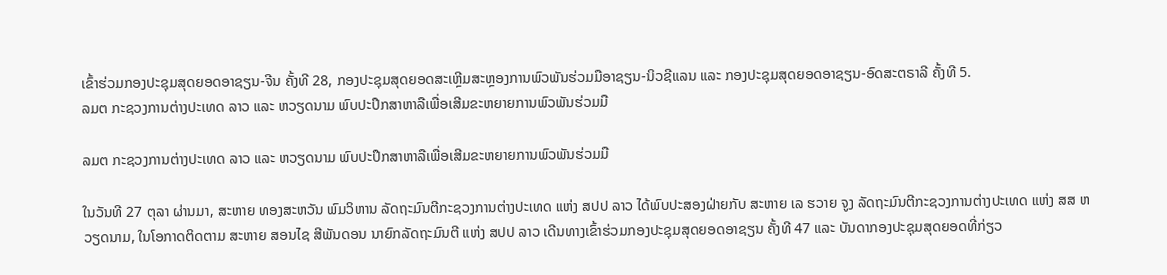ເຂົ້າຮ່ວມກອງປະຊຸມສຸດຍອດອາຊຽນ-ຈີນ ຄັ້ງທີ 28, ກອງປະຊຸມສຸດຍອດສະເຫຼີມສະຫຼອງການພົວພັນຮ່ວມມືອາຊຽນ-ນິວຊີແລນ ແລະ ກອງປະຊຸມສຸດຍອດອາຊຽນ-ອົດສະຕຣາລີ ຄັ້ງທີ 5.
ລມຕ ກະຊວງການຕ່າງປະເທດ ລາວ ແລະ ຫວຽດນາມ ພົບປະປຶກສາຫາລືເພື່ອເສີມຂະຫຍາຍການພົວພັນຮ່ວມມື

ລມຕ ກະຊວງການຕ່າງປະເທດ ລາວ ແລະ ຫວຽດນາມ ພົບປະປຶກສາຫາລືເພື່ອເສີມຂະຫຍາຍການພົວພັນຮ່ວມມື

ໃນວັນທີ 27 ຕຸລາ ຜ່ານມາ, ສະຫາຍ ທອງສະຫວັນ ພົມວິຫານ ລັດຖະມົນຕີກະຊວງການຕ່າງປະເທດ ແຫ່ງ ສປປ ລາວ ໄດ້ພົບປະສອງຝ່າຍກັບ ສະຫາຍ ເລ ຮວາຍ ຈູງ ລັດຖະມົນຕີກະຊວງການຕ່າງປະເທດ ແຫ່ງ ສສ ຫວຽດນາມ, ໃນໂອກາດຕິດຕາມ ສະຫາຍ ສອນໄຊ ສີພັນດອນ ນາຍົກລັດຖະມົນຕີ ແຫ່ງ ສປປ ລາວ ເດີນທາງເຂົ້າຮ່ວມກອງປະຊຸມສຸດຍອດອາຊຽນ ຄັ້ງທີ 47 ແລະ ບັນດາກອງປະຊຸມສຸດຍອດທີ່ກ່ຽວ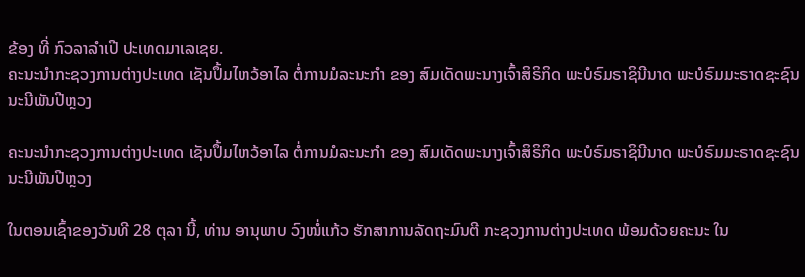ຂ້ອງ ທີ່ ກົວລາລໍາເປີ ປະເທດມາເລເຊຍ.
ຄະນະນໍາກະຊວງການຕ່າງປະເທດ ເຊັນປຶ້ມໄຫວ້ອາໄລ ຕໍ່ການມໍລະນະກໍາ ຂອງ ສົມເດັດພະນາງເຈົ້າສິຣິກິດ ພະບໍຣົມຣາຊິນີນາດ ພະບໍຣົມມະຣາດຊະຊົນນະນີພັນປີຫຼວງ

ຄະນະນໍາກະຊວງການຕ່າງປະເທດ ເຊັນປຶ້ມໄຫວ້ອາໄລ ຕໍ່ການມໍລະນະກໍາ ຂອງ ສົມເດັດພະນາງເຈົ້າສິຣິກິດ ພະບໍຣົມຣາຊິນີນາດ ພະບໍຣົມມະຣາດຊະຊົນນະນີພັນປີຫຼວງ

ໃນຕອນເຊົ້າຂອງວັນທີ 28 ຕຸລາ ນີ້, ທ່ານ ອານຸພາບ ວົງໜໍ່ແກ້ວ ຮັກສາການລັດຖະມົນຕີ ກະຊວງການຕ່າງປະເທດ ພ້ອມດ້ວຍຄະນະ ໃນ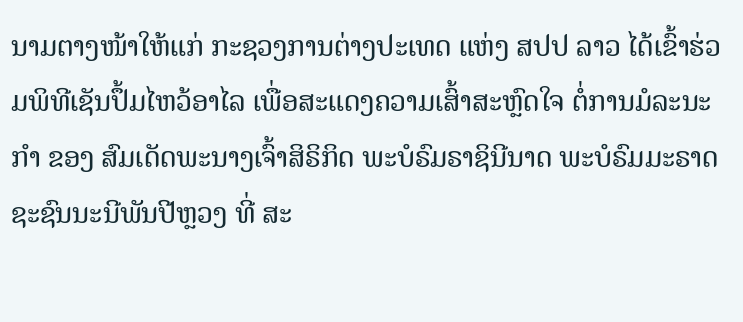ນາມຕາງໜ້າໃຫ້ແກ່ ກະຊວງການຕ່າງປະເທດ ແຫ່ງ ສປປ ລາວ ໄດ້ເຂົ້າຮ່ວມພິທີເຊັນປຶ້ມໄຫວ້ອາໄລ ເພື່ອສະແດງຄວາມເສົ້າສະຫຼົດໃຈ ຕໍ່ການມໍລະນະກໍາ ຂອງ ສົມເດັດພະນາງເຈົ້າສິຣິກິດ ພະບໍຣົມຣາຊິນີນາດ ພະບໍຣົມມະຣາດຊະຊົນນະນີພັນປີຫຼວງ ທີ່ ສະ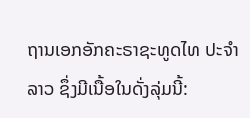ຖານເອກອັກຄະຣາຊະທູດໄທ ປະຈໍາ ລາວ ຊຶ່ງມີເນື້ອໃນດັ່ງລຸ່ມນີ້: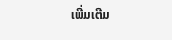ເພີ່ມເຕີມ